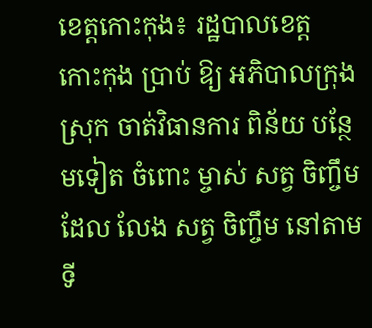ខេត្តកោះកុង៖ រដ្ឋបាលខេត្ត កោះកុង ប្រាប់ ឱ្យ អភិបាលក្រុង ស្រុក ចាត់វិធានការ ពិន័យ បន្ថែមទៀត ចំពោះ ម្ចាស់ សត្វ ចិញ្ចឹម ដែល លែង សត្វ ចិញ្ចឹម នៅតាម ទី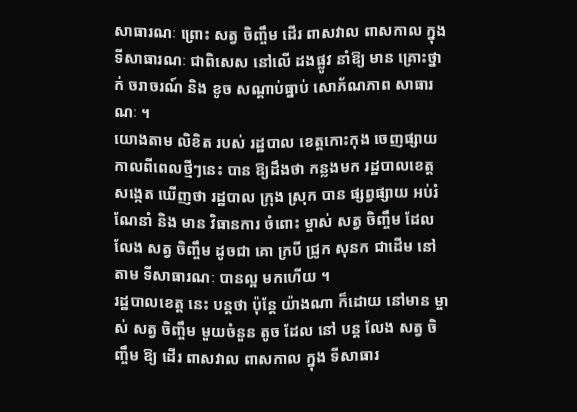សាធារណៈ ព្រោះ សត្វ ចិញ្ចឹម ដើរ ពាសវាល ពាសកាល ក្នុង ទីសាធារណៈ ជាពិសេស នៅលើ ដងផ្លូវ នាំឱ្យ មាន គ្រោះថ្នាក់ ចរាចរណ៍ និង ខូច សណ្តាប់ធ្នាប់ សោភ័ណភាព សាធារណៈ ។
យោងតាម លិខិត របស់ រដ្ឋបាល ខេត្តកោះកុង ចេញផ្សាយកាលពីពេលថ្មីៗនេះ បាន ឱ្យដឹងថា កន្លងមក រដ្ឋបាលខេត្ត សង្កេត ឃើញថា រដ្ឋបាល ក្រុង ស្រុក បាន ផ្សព្វផ្សាយ អប់រំ ណែនាំ និង មាន វិធានការ ចំពោះ ម្ចាស់ សត្វ ចិញ្ចឹម ដែល លែង សត្វ ចិញ្ចឹម ដូចជា គោ ក្របី ជ្រូក សុនក ជាដើម នៅតាម ទីសាធារណៈ បានល្អ មកហើយ ។
រដ្ឋបាលខេត្ត នេះ បន្តថា ប៉ុន្តែ យ៉ាងណា ក៏ដោយ នៅមាន ម្ចាស់ សត្វ ចិញ្ចឹម មួយចំនួន តូច ដែល នៅ បន្ត លែង សត្វ ចិញ្ចឹម ឱ្យ ដើរ ពាសវាល ពាសកាល ក្នុង ទីសាធារ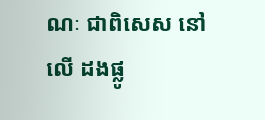ណៈ ជាពិសេស នៅលើ ដងផ្លូ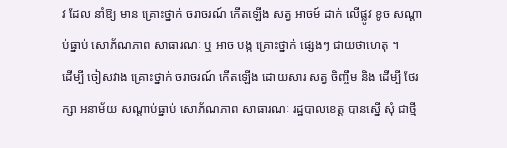វ ដែល នាំឱ្យ មាន គ្រោះថ្នាក់ ចរាចរណ៍ កើតឡើង សត្វ អាចម៍ ដាក់ លើផ្លូវ ខូច សណ្តាប់ធ្នាប់ សោភ័ណភាព សាធារណៈ ឬ អាច បង្ក គ្រោះថ្នាក់ ផ្សេងៗ ជាយថាហេតុ ។
ដើម្បី ចៀសវាង គ្រោះថ្នាក់ ចរាចរណ៍ កើតឡើង ដោយសារ សត្វ ចិញ្ចឹម និង ដើម្បី ថែរក្សា អនាម័យ សណ្តាប់ធ្នាប់ សោភ័ណភាព សាធារណៈ រដ្ឋបាលខេត្ត បានស្នើ សុំ ជាថ្មី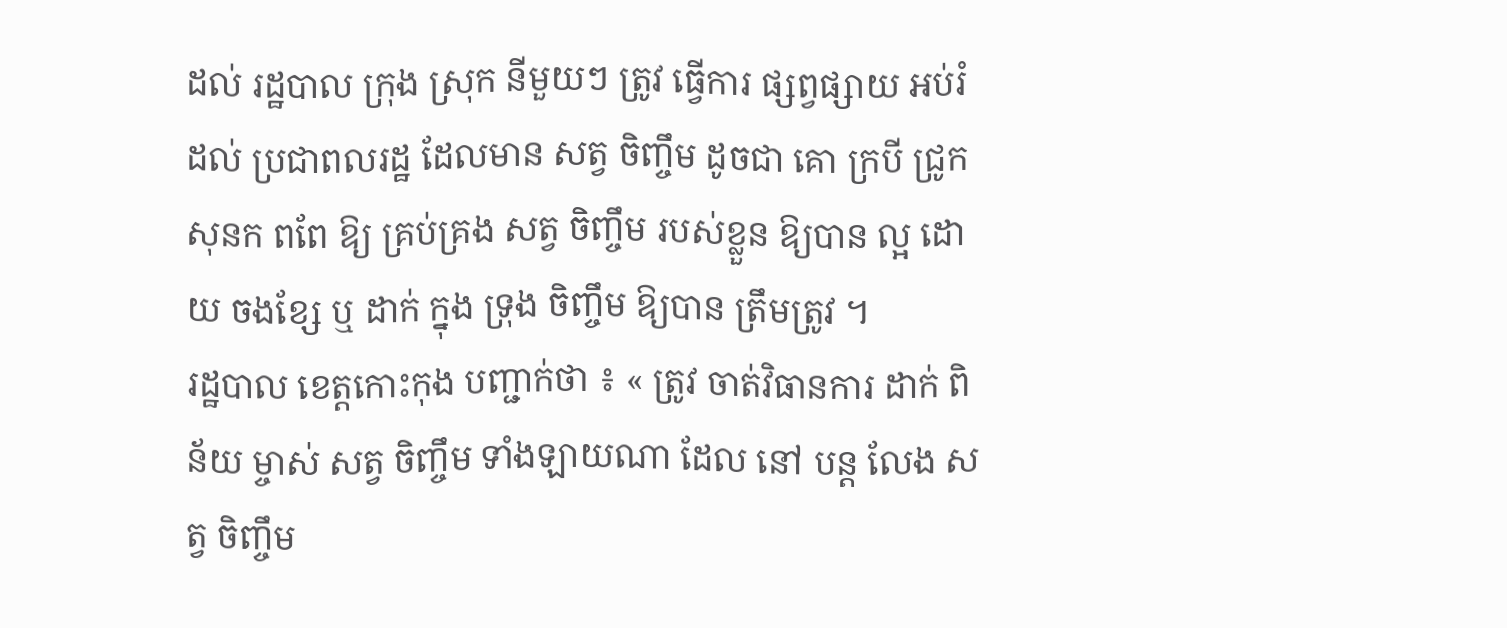ដល់ រដ្ឋបាល ក្រុង ស្រុក នីមួយៗ ត្រូវ ធ្វើការ ផ្សព្វផ្សាយ អប់រំ ដល់ ប្រជាពលរដ្ឋ ដែលមាន សត្វ ចិញ្ចឹម ដូចជា គោ ក្របី ជ្រូក សុនក ពពែ ឱ្យ គ្រប់គ្រង សត្វ ចិញ្ចឹម របស់ខ្លួន ឱ្យបាន ល្អ ដោយ ចងខ្សែ ឬ ដាក់ ក្នុង ទ្រុង ចិញ្ចឹម ឱ្យបាន ត្រឹមត្រូវ ។
រដ្ឋបាល ខេត្តកោះកុង បញ្ជាក់ថា ៖ « ត្រូវ ចាត់វិធានការ ដាក់ ពិន័យ ម្ចាស់ សត្វ ចិញ្ចឹម ទាំងឡាយណា ដែល នៅ បន្ត លែង សត្វ ចិញ្ចឹម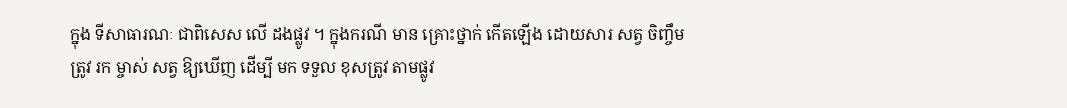ក្នុង ទីសាធារណៈ ជាពិសេស លើ ដងផ្លូវ ។ ក្នុងករណី មាន គ្រោះថ្នាក់ កើតឡើង ដោយសារ សត្វ ចិញ្ចឹម ត្រូវ រក ម្ចាស់ សត្វ ឱ្យឃើញ ដើម្បី មក ទទួល ខុសត្រូវ តាមផ្លូវ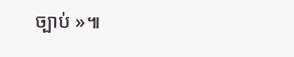ច្បាប់ »៕